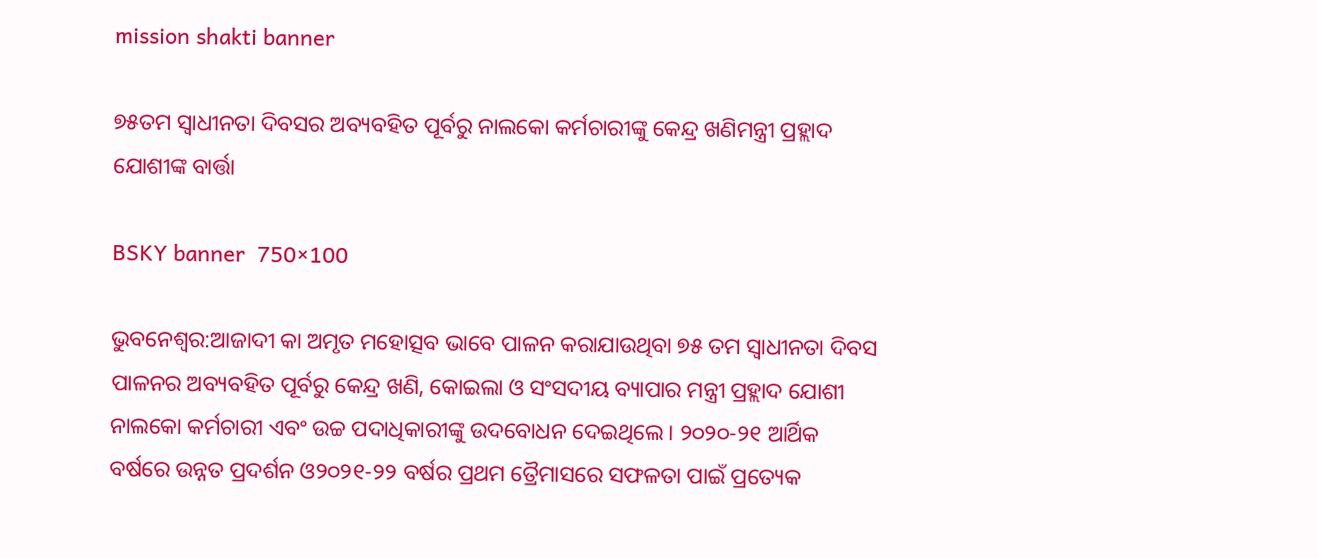mission shakti banner

୭୫ତମ ସ୍ବାଧୀନତା ଦିବସର ଅବ୍ୟବହିତ ପୂର୍ବରୁ ନାଲକୋ କର୍ମଚାରୀଙ୍କୁ କେନ୍ଦ୍ର ଖଣିମନ୍ତ୍ରୀ ପ୍ରହ୍ଲାଦ ଯୋଶୀଙ୍କ ବାର୍ତ୍ତା

BSKY banner  750×100

ଭୁବନେଶ୍ବର:ଆଜାଦୀ କା ଅମୃତ ମହୋତ୍ସବ ଭାବେ ପାଳନ କରାଯାଉଥିବା ୭୫ ତମ ସ୍ବାଧୀନତା ଦିବସ ପାଳନର ଅବ୍ୟବହିତ ପୂର୍ବରୁ କେନ୍ଦ୍ର ଖଣି, କୋଇଲା ଓ ସଂସଦୀୟ ବ୍ୟାପାର ମନ୍ତ୍ରୀ ପ୍ରହ୍ଲାଦ ଯୋଶୀ ନାଲକୋ କର୍ମଚାରୀ ଏବଂ ଉଚ୍ଚ ପଦାଧିକାରୀଙ୍କୁ ଉଦବୋଧନ ଦେଇଥିଲେ। ୨୦୨୦-୨୧ ଆର୍ଥିକ ବର୍ଷରେ ଉନ୍ନତ ପ୍ରଦର୍ଶନ ଓ୨୦୨୧-୨୨ ବର୍ଷର ପ୍ରଥମ ତ୍ରୈମାସରେ ସଫଳତା ପାଇଁ ପ୍ରତ୍ୟେକ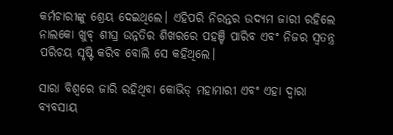କର୍ମଚାରୀଙ୍କୁ ଶ୍ରେୟ ଦେଇଥିଲେ। ଏହିପରି ନିରନ୍ତର ଉଦ୍ୟମ ଜାରୀ ରହିଲେ ନାଲକୋ ଖୁବ୍ ଶୀଘ୍ର ଉନ୍ନତିର ଶିଖରରେ ପହଞ୍ଚି ପାରିବ ଏବଂ ନିଜର ସ୍ୱତନ୍ତ୍ର ପରିଚୟ ସୃଷ୍ଟି କରିବ ବୋଲି ସେ କହିଥିଲେ।

ସାରା ବିଶ୍ବରେ ଜାରି ରହିଥିବା କୋଭିଡ୍ ମହାମାରୀ ଏବଂ ଏହା ଦ୍ବାରା ବ୍ୟବସାୟ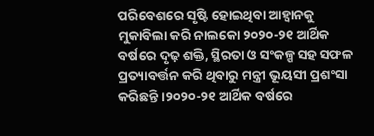ପରିବେଶରେ ସୃଷ୍ଟି ହୋଇଥିବା ଆହ୍ବାନକୁ ମୁକାବିଲା କରି ନାଲକୋ ୨୦୨୦-୨୧ ଆର୍ଥିକ ବର୍ଷରେ ଦୃଢ଼ ଶକ୍ତି, ସ୍ଥିରତା ଓ ସଂକଳ୍ପ ସହ ସଫଳ ପ୍ରତ୍ୟାବର୍ତ୍ତନ କରି ଥିବାରୁ ମନ୍ତ୍ରୀ ଭୂୟସୀ ପ୍ରଶଂସା କରିଛନ୍ତି ।୨୦୨୦-୨୧ ଆର୍ଥିକ ବର୍ଷରେ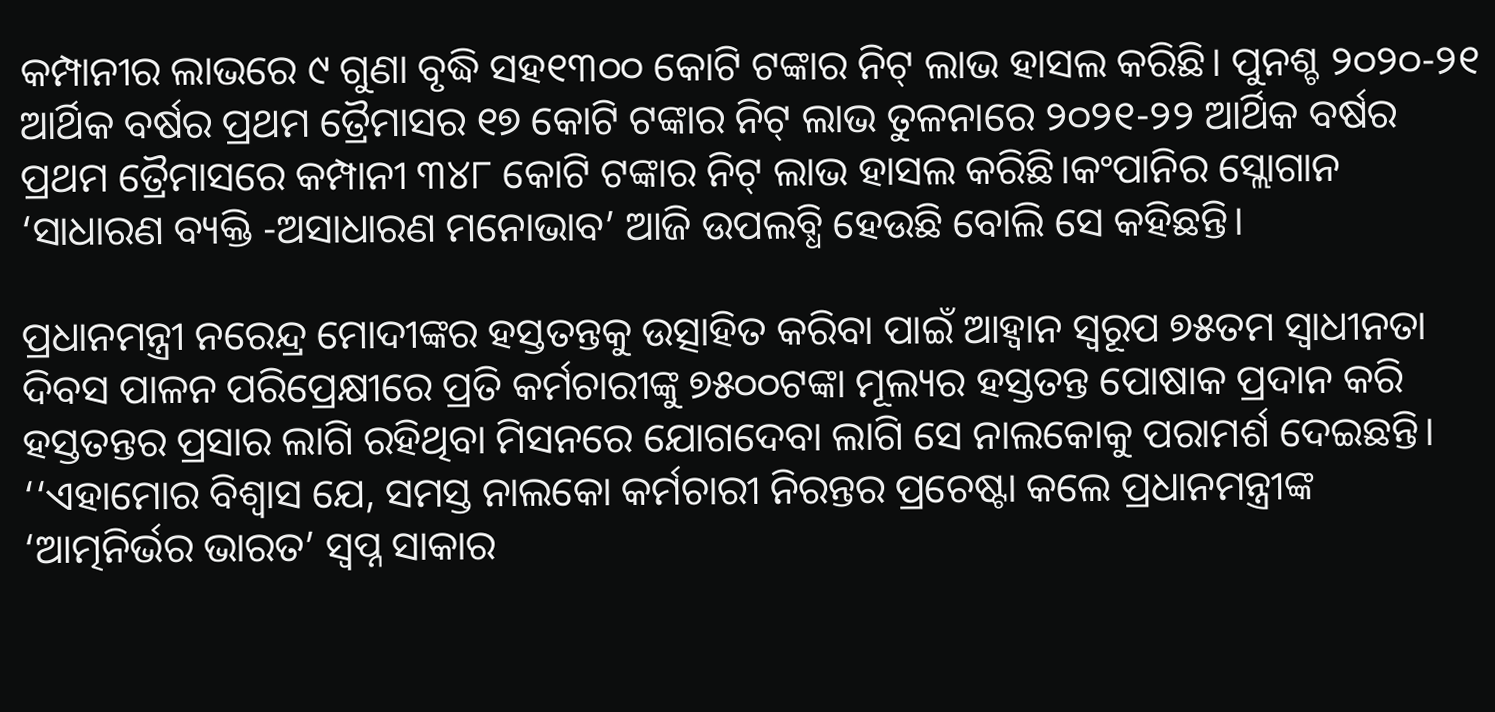କମ୍ପାନୀର ଲାଭରେ ୯ ଗୁଣା ବୃଦ୍ଧି ସହ୧୩୦୦ କୋଟି ଟଙ୍କାର ନିଟ୍ ଲାଭ ହାସଲ କରିଛି। ପୁନଶ୍ଚ ୨୦୨୦-୨୧ ଆର୍ଥିକ ବର୍ଷର ପ୍ରଥମ ତ୍ରୈମାସର ୧୭ କୋଟି ଟଙ୍କାର ନିଟ୍ ଲାଭ ତୁଳନାରେ ୨୦୨୧-୨୨ ଆର୍ଥିକ ବର୍ଷର ପ୍ରଥମ ତ୍ରୈମାସରେ କମ୍ପାନୀ ୩୪୮ କୋଟି ଟଙ୍କାର ନିଟ୍ ଲାଭ ହାସଲ କରିଛି।କଂପାନିର ସ୍ଲୋଗାନ ‘ସାଧାରଣ ବ୍ୟକ୍ତି -ଅସାଧାରଣ ମନୋଭାବ’ ଆଜି ଉପଲବ୍ଧି ହେଉଛି ବୋଲି ସେ କହିଛନ୍ତି।

ପ୍ରଧାନମନ୍ତ୍ରୀ ନରେନ୍ଦ୍ର ମୋଦୀଙ୍କର ହସ୍ତତନ୍ତକୁ ଉତ୍ସାହିତ କରିବା ପାଇଁ ଆହ୍ବାନ ସ୍ବରୂପ ୭୫ତମ ସ୍ବାଧୀନତା ଦିବସ ପାଳନ ପରିପ୍ରେକ୍ଷୀରେ ପ୍ରତି କର୍ମଚାରୀଙ୍କୁ ୭୫୦୦ଟଙ୍କା ମୂଲ୍ୟର ହସ୍ତତନ୍ତ ପୋଷାକ ପ୍ରଦାନ କରି ହସ୍ତତନ୍ତର ପ୍ରସାର ଲାଗି ରହିଥିବା ମିସନରେ ଯୋଗଦେବା ଲାଗି ସେ ନାଲକୋକୁ ପରାମର୍ଶ ଦେଇଛନ୍ତି। ‘‘ଏହାମୋର ବିଶ୍ବାସ ଯେ, ସମସ୍ତ ନାଲକୋ କର୍ମଚାରୀ ନିରନ୍ତର ପ୍ରଚେଷ୍ଟା କଲେ ପ୍ରଧାନମନ୍ତ୍ରୀଙ୍କ ‘ଆତ୍ମନିର୍ଭର ଭାରତ’ ସ୍ବପ୍ନ ସାକାର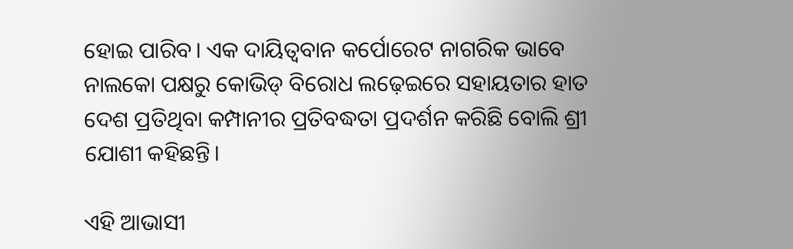ହୋଇ ପାରିବ। ଏକ ଦାୟିତ୍ବବାନ କର୍ପୋରେଟ ନାଗରିକ ଭାବେ ନାଲକୋ ପକ୍ଷରୁ କୋଭିଡ୍ ବିରୋଧ ଲଢ଼େଇରେ ସହାୟତାର ହାତ ଦେଶ ପ୍ରତିଥିବା କମ୍ପାନୀର ପ୍ରତିବଦ୍ଧତା ପ୍ରଦର୍ଶନ କରିଛି ବୋଲି ଶ୍ରୀ ଯୋଶୀ କହିଛନ୍ତି।

ଏହି ଆଭାସୀ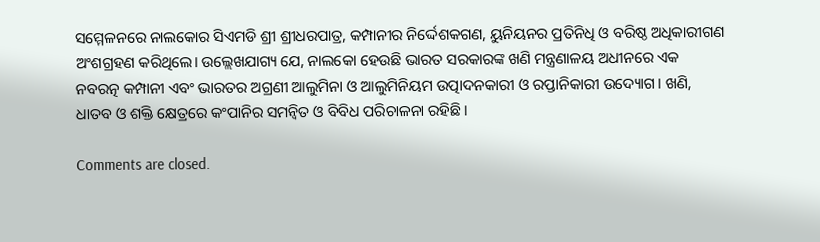ସମ୍ମେଳନରେ ନାଲକୋର ସିଏମଡି ଶ୍ରୀ ଶ୍ରୀଧରପାତ୍ର, କମ୍ପାନୀର ନିର୍ଦ୍ଦେଶକଗଣ, ୟୁନିୟନର ପ୍ରତିନିଧି ଓ ବରିଷ୍ଠ ଅଧିକାରୀଗଣ ଅଂଶଗ୍ରହଣ କରିଥିଲେ। ଉଲ୍ଲେଖଯାଗ୍ୟ ଯେ, ନାଲକୋ ହେଉଛି ଭାରତ ସରକାରଙ୍କ ଖଣି ମନ୍ତ୍ରଣାଳୟ ଅଧୀନରେ ଏକ ନବରତ୍ନ କମ୍ପାନୀ ଏବଂ ଭାରତର ଅଗ୍ରଣୀ ଆଲୁମିନା ଓ ଆଲୁମିନିୟମ ଉତ୍ପାଦନକାରୀ ଓ ରପ୍ତାନିକାରୀ ଉଦ୍ୟୋଗ। ଖଣି, ଧାତବ ଓ ଶକ୍ତି କ୍ଷେତ୍ରରେ କଂପାନିର ସମନ୍ବିତ ଓ ବିବିଧ ପରିଚାଳନା ରହିଛି।

Comments are closed.